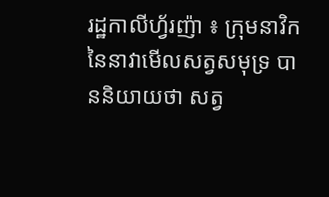រដ្ឋកាលីហ្វ័រញ៉ា ៖ ក្រុមនាវិក នៃនាវាមើលសត្វសមុទ្រ បាននិយាយថា សត្វ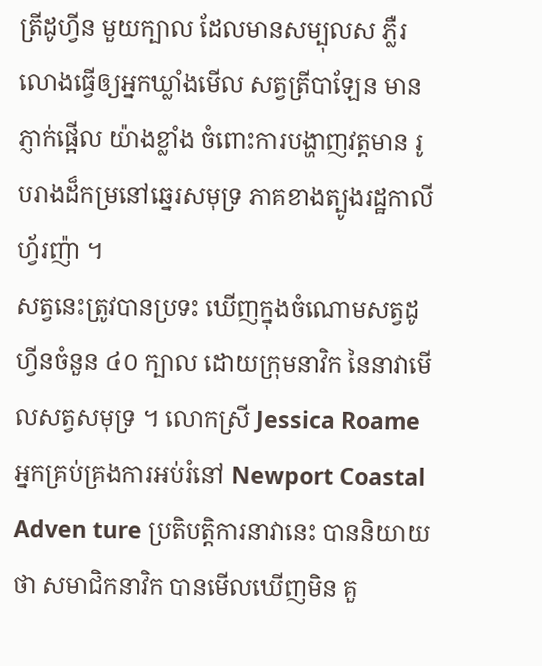ត្រីដូហ្វីន មួយក្បាល ដែលមានសម្បុលស ភ្លឺរលោងធ្វើឲ្យអ្នកឃ្លាំងមើល សត្វត្រីបាឡែន មានភ្ញាក់ផ្អើល យ៉ាងខ្លាំង ចំពោះការបង្ហាញវត្តមាន រូបរាងដ៏កម្រនៅឆ្នេរសមុទ្រ ភាគខាងត្បូងរដ្ឋកាលីហ្វ័រញ៉ា ។
សត្វនេះត្រូវបានប្រទះ ឃើញក្នុងចំណោមសត្វដូហ្វីនចំនួន ៤០ ក្បាល ដោយក្រុមនាវិក នៃនាវាមើលសត្វសមុទ្រ ។ លោកស្រី Jessica Roame អ្នកគ្រប់គ្រងការអប់រំនៅ Newport Coastal Adven ture ប្រតិបត្តិការនាវានេះ បាននិយាយថា សមាជិកនាវិក បានមើលឃើញមិន គួ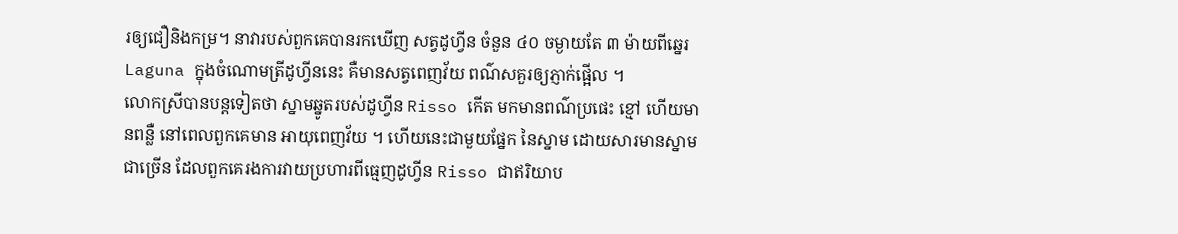រឲ្យជឿនិងកម្រ។ នាវារបស់ពួកគេបានរកឃើញ សត្វដូហ្វីន ចំនួន ៤០ ចម្ងាយតែ ៣ ម៉ាយពីឆ្នេរ Laguna ក្នុងចំណោមត្រីដូហ្វីននេះ គឺមានសត្វពេញវ័យ ពណ៌សគួរឲ្យភ្ញាក់ផ្អើល ។
លោកស្រីបានបន្តទៀតថា ស្នាមឆ្នូតរបស់ដូហ្វីន Risso កើត មកមានពណ៌ប្រផេះ ខ្មៅ ហើយមានពន្លឺ នៅពេលពួកគេមាន អាយុពេញវ័យ ។ ហើយនេះជាមួយផ្នែក នៃស្នាម ដោយសារមានស្នាមជាច្រើន ដែលពួកគេរងការវាយប្រហារពីធ្មេញដូហ្វីន Risso ជាឥរិយាប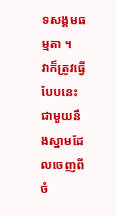ទសង្គមធម្មតា ។
វាក៏ត្រូវធ្វើបែបនេះ ជាមួយនឹងស្នាមដែលចេញពីចំ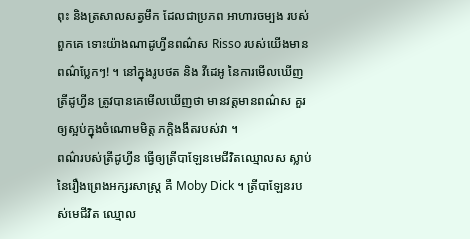ពុះ និងត្រសាលសត្វមឹក ដែលជាប្រភព អាហារចម្បង របស់ពួកគេ ទោះយ៉ាងណាដូហ្វីនពណ៌ស Risso របស់យើងមានពណ៌ប្លែកៗ! ។ នៅក្នុងរូបថត និង វីដេអូ នៃការមើលឃើញត្រីដូហ្វីន ត្រូវបានគេមើលឃើញថា មានវត្តមានពណ៌ស គួរឲ្យស្អប់ក្នុងចំណោមមិត្ត ភក្តិងងឹតរបស់វា ។
ពណ៌របស់ត្រីដូហ្វីន ធ្វើឲ្យត្រីបាឡែនមេជីវិតឈ្មោលស ស្លាប់នៃរឿងព្រេងអក្សរសាស្ត្រ គឺ Moby Dick ។ ត្រីបាឡែនរបស់មេជីវិត ឈ្មោល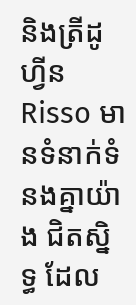និងត្រីដូហ្វីន Risso មានទំនាក់ទំនងគ្នាយ៉ាង ជិតស្និទ្ធ ដែល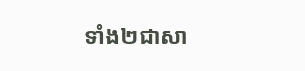ទាំង២ជាសា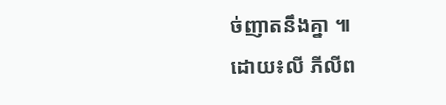ច់ញាតនឹងគ្នា ៕
ដោយ៖លី ភីលីព